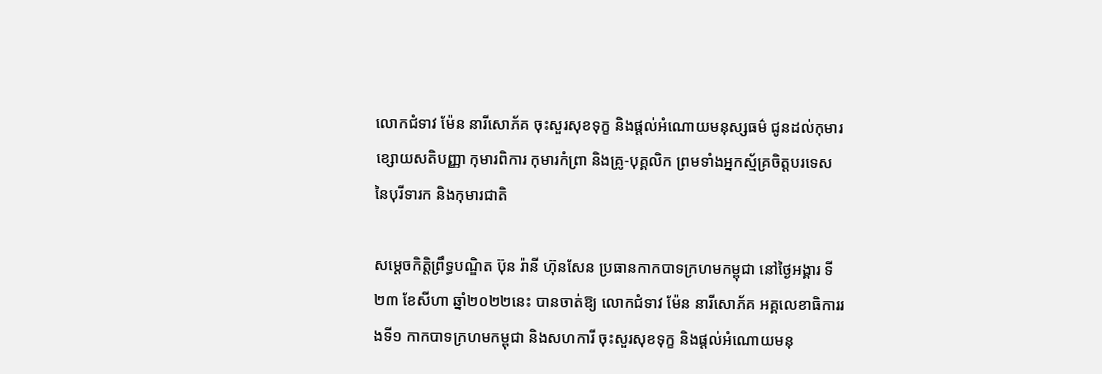លោកជំទាវ ម៉ែន នារីសោភ័គ ចុះសួរសុខទុក្ខ និងផ្តល់អំណោយមនុស្សធម៌ ជូនដល់កុមារខ្សោយសតិបញ្ញា កុមារពិការ កុមារកំព្រា និងគ្រូ-បុគ្គលិក ព្រមទាំងអ្នកស្ម័គ្រចិត្តបរទេស នៃបុរីទារក និងកុមារជាតិ

សម្តេចកិត្តិព្រឹទ្ធបណ្ឌិត ប៊ុន រ៉ានី ហ៊ុនសែន ប្រធានកាកបាទក្រហមកម្ពុជា នៅថ្ងៃអង្គារ ទី២៣ ខែសីហា ឆ្នាំ២០២២នេះ បានចាត់ឱ្យ លោកជំទាវ ម៉ែន នារីសោភ័គ អគ្គលេខាធិការរងទី១ កាកបាទក្រហមកម្ពុជា និងសហការី ចុះសួរសុខទុក្ខ និងផ្តល់អំណោយមនុ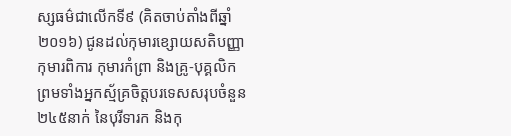ស្សធម៌ជាលើកទី៩ (គិតចាប់តាំងពីឆ្នាំ២០១៦) ជូនដល់កុមារខ្សោយសតិបញ្ញា កុមារពិការ កុមារកំព្រា និងគ្រូ-បុគ្គលិក ព្រមទាំងអ្នកស្ម័គ្រចិត្តបរទេសសរុបចំនួន ២៤៥នាក់ នៃបុរីទារក និងកុ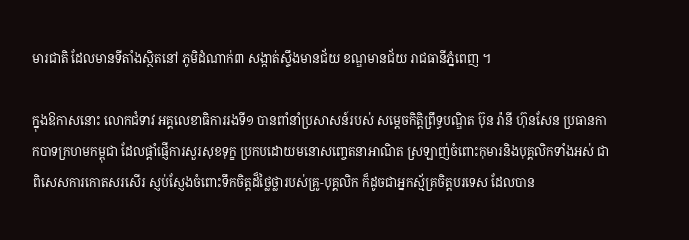មារជាតិ ដែលមានទីតាំងស្ថិតនៅ ភូមិដំណាក់៣ សង្កាត់ស្ទឹងមានជ័យ ខណ្ឌមានជ័យ រាជធានីភ្នំពេញ ។

ក្នុងឱកាសនោះ លោកជំទាវ អគ្គលេខាធិការរងទី១ បានពាំនាំប្រសាសន៍របស់ សម្តេចកិត្តិព្រឹទ្ធបណ្ឌិត ប៊ុន រ៉ានី ហ៊ុនសែន ប្រធានកាកបាទក្រហមកម្ពុជា ដែលផ្តាំផ្ញើការសួរសុខទុក្ខ ប្រកបដោយមនោសញ្ចេតនាអាណិត ស្រឡាញ់ចំពោះកុមារនិងបុគ្គលិកទាំងអស់ ជាពិសេសការកោតសរសើរ ស្ញប់ស្ញែងចំពោះទឹកចិត្តដ៏ថ្លៃថ្លារបស់គ្រូ-បុគ្គលិក ក៏ដូចជាអ្នកស្ម័គ្រចិត្តបរទេស ដែលបាន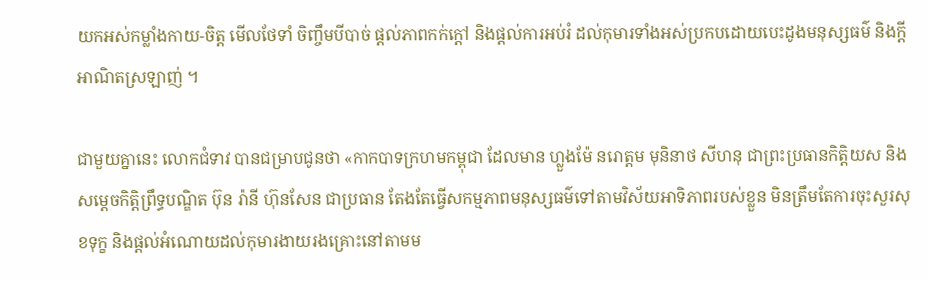យកអស់កម្លាំងកាយ-ចិត្ត មើលថែទាំ ចិញ្ចឹមបីបាច់ ផ្តល់ភាពកក់ក្តៅ និងផ្តល់ការអប់រំ ដល់កុមារទាំងអស់ប្រកបដោយបេះដូងមនុស្សធម៌ និងក្តីអាណិតស្រឡាញ់ ។

ជាមួយគ្នានេះ លោកជំទាវ បានជម្រាបជូនថា «កាកបាទក្រហមកម្ពុជា ដែលមាន ហ្លួងម៉ែ នរោត្តម មុនិនាថ សីហនុ ជាព្រះប្រធានកិត្តិយស និងសម្តេចកិត្តិព្រឹទ្ធបណ្ឌិត ប៊ុន រ៉ានី ហ៊ុនសែន ជាប្រធាន តែងតែធ្វើសកម្មភាពមនុស្សធម៌ទៅតាមវិស័យអាទិភាពរបស់ខ្លួន មិនត្រឹមតែការចុះសួរសុខទុក្ខ និងផ្តល់អំណោយដល់កុមារងាយរងគ្រោះនៅតាមម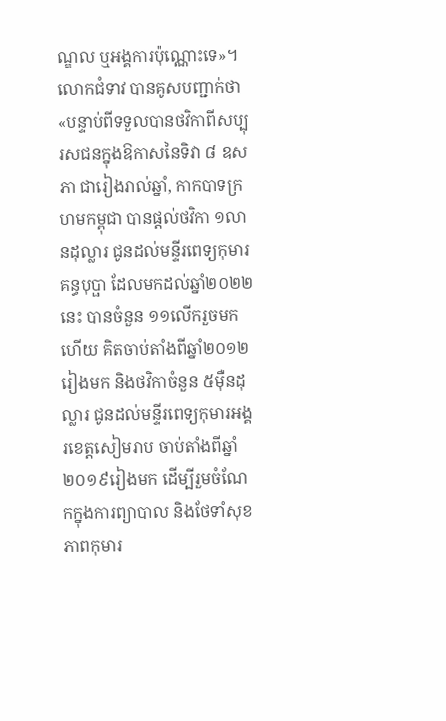ណ្ឌល ឬអង្គការប៉ុណ្ណោះទេ»។ លោកជំទាវ បានគូសបញ្ជាក់ថា «បន្ទាប់ពីទទួលបានថវិកាពីសប្បុរសជនក្នុងឱកាសនៃទិវា ៨ ឧសភា ជារៀងរាល់ឆ្នាំ, កាកបាទក្រហមកម្ពុជា បានផ្តល់ថវិកា ១លានដុល្លារ ជូនដល់មន្ទីរពេទ្យកុមារគន្ធបុប្ផា ដែលមកដល់ឆ្នាំ២០២២នេះ បានចំនួន ១១លើករួចមកហើយ គិតចាប់តាំងពីឆ្នាំ២០១២រៀងមក និងថវិកាចំនួន ៥ម៉ឺនដុល្លារ ជូនដល់មន្ទីរពេទ្យកុមារអង្គរខេត្តសៀមរាប ចាប់តាំងពីឆ្នាំ២០១៩រៀងមក ដើម្បីរួមចំណែកក្នុងការព្យាបាល និងថែទាំសុខភាពកុមារ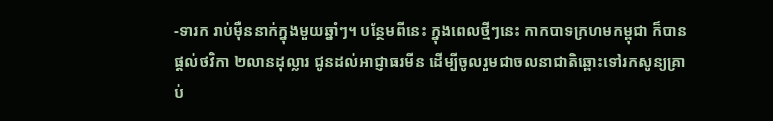-ទារក រាប់ម៉ឺននាក់ក្នុងមួយឆ្នាំៗ។ បន្ថែមពីនេះ ក្នុងពេលថ្មីៗនេះ កាកបាទក្រហមកម្ពុជា ក៏បានផ្តល់ថវិកា ២លានដុល្លារ ជូនដល់អាជ្ញាធរមីន ដើម្បីចូលរួមជាចលនាជាតិឆ្ពោះទៅរកសូន្យគ្រាប់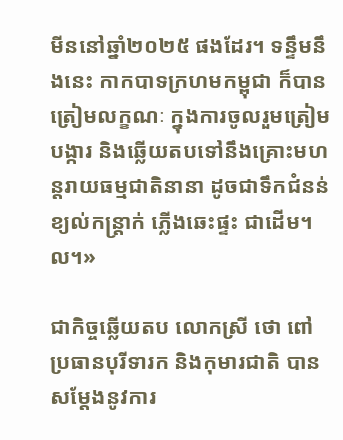មីននៅឆ្នាំ២០២៥ ផងដែរ។ ទន្ទឹមនឹងនេះ កាកបាទក្រហមកម្ពុជា ក៏បានត្រៀមលក្ខណៈ ក្នុងការចូលរួមត្រៀមបង្ការ និងឆ្លើយតបទៅនឹងគ្រោះមហន្តរាយធម្មជាតិនានា ដូចជាទឹកជំនន់ ខ្យល់កន្ត្រាក់ ភ្លើងឆេះផ្ទះ ជាដើម។ល។»

ជាកិច្ចឆ្លើយតប លោកស្រី ថោ ពៅ ប្រធានបុរីទារក និងកុមារជាតិ បានសម្តែងនូវការ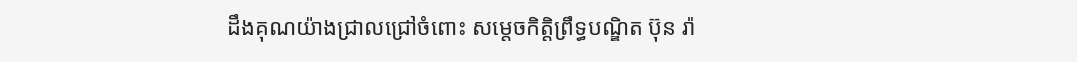ដឹងគុណយ៉ាងជ្រាលជ្រៅចំពោះ សម្តេចកិត្តិព្រឹទ្ធបណ្ឌិត ប៊ុន រ៉ា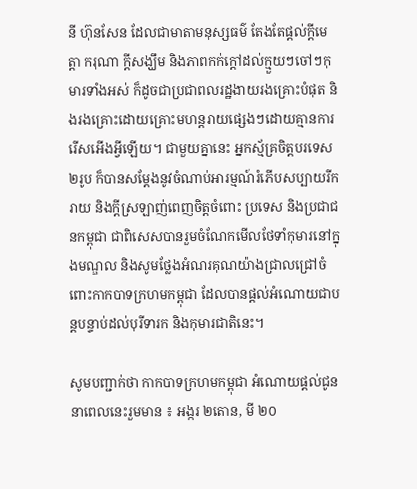នី ហ៊ុនសែន ដែលជាមាតាមនុស្សធម៌ តែងតែផ្តល់ក្តីមេត្តា ករុណា ក្តីសង្ឃឹម និងភាពកក់ក្តៅដល់ក្មួយៗចៅៗកុមារទាំងអស់ ក៏ដូចជាប្រជាពលរដ្ឋងាយរងគ្រោះបំផុត និងរងគ្រោះដោយគ្រោះមហន្តរាយផ្សេងៗដោយគ្មានការរើសអើងអ្វីឡើយ។ ជាមួយគ្នានេះ អ្នកស្ម័គ្រចិត្តបរទេស ២រូប ក៏បានសម្តែងនូវចំណាប់អារម្មណ៍រំភើបសប្បាយរីករាយ និងក្តីស្រឡាញ់ពេញចិត្តចំពោះ ប្រទេស និងប្រជាជនកម្ពុជា ជាពិសេសបានរួមចំណែកមើលថែទាំកុមារនៅក្នុងមណ្ឌល និងសូមថ្លែងអំណរគុណយ៉ាងជ្រាលជ្រៅចំពោះកាកបាទក្រហមកម្ពុជា ដែលបានផ្តល់អំណោយជាបន្តបន្ទាប់ដល់បុរីទារក និងកុមារជាតិនេះ។

សូមបញ្ជាក់ថា កាកបាទក្រហមកម្ពុជា អំណោយផ្តល់ជូននាពេលនេះរួមមាន ៖ អង្ករ ២តោន, មី ២០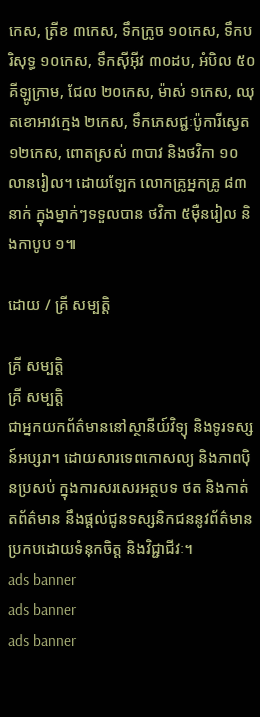កេស, ត្រីខ ៣កេស, ទឹកក្រូច ១០កេស, ទឹកបរិសុទ្ធ ១០កេស, ទឹកស៊ីអ៊ីវ ៣០ដប, អំបិល ៥០គីឡូក្រាម, ជែល ២០កេស, ម៉ាស់ ១កេស, ឈុតខោអាវក្មេង ២កេស, ទឹកភេសជ្ជៈប៉ូការីស្វេត ១២កេស, ពោតស្រស់ ៣បាវ និងថវិកា ១០លានរៀល។ ដោយឡែក លោកគ្រូអ្នកគ្រូ ៨៣នាក់ ក្នុងម្នាក់ៗទទួលបាន ថវិកា ៥ម៉ឺនរៀល និងកាបូប ១៕

ដោយ / គ្រី សម្បត្តិ

គ្រី សម្បត្តិ
គ្រី សម្បត្តិ
ជាអ្នកយកព័ត៌មាននៅស្ថានីយ៍វិទ្យុ និងទូរទស្សន៍អប្សរា។ ដោយសារទេពកោសល្យ និងភាពប៉ិនប្រសប់ ក្នុងការសរសេរអត្ថបទ ថត និងកាត់តព័ត៌មាន នឹងផ្ដល់ជូនទស្សនិកជននូវព័ត៌មានប្រកបដោយទំនុកចិត្ត និងវិជ្ជាជីវៈ។
ads banner
ads banner
ads banner